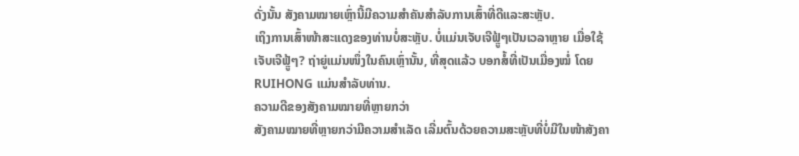ດັ່ງນັ້ນ ສັງຄາມໝາຍເຫຼົ່ານີ້ມີຄວາມສຳຄັນສໍາລັບການເສົ້າທີ່ດີແລະສະຫຼັບ.
ເຖິງການເສົ້າໜ້າສະແດງຂອງທ່ານບໍ່ສະຫຼັບ. ບໍ່ແມ່ນເຈັບເຈີຟຼູ້ໆເປັນເວລາຫຼາຍ ເມື່ອໃຊ້ເຈັບເຈີຟຼູ້ໆ? ຖ່າຍູ່ແມ່ນໜຶ່ງໃນຄົນເຫຼົ່ານັ້ນ, ທີ່ສຸດແລ້ວ ບອກສໍ້ທີ່ເປັນເມື່ອງໝໍ່ ໂດຍ RUIHONG ແມ່ນສຳລັບທ່ານ.
ຄວາມດີຂອງສັງຄາມໝາຍທີ່ຫຼາຍກວ່າ
ສັງຄາມໝາຍທີ່ຫຼາຍກວ່າມີຄວາມສຳເລັດ ເລີ່ມຕົ້ນດ້ວຍຄວາມສະຫຼັບທີ່ບໍ່ມີໃນໜ້າສັງຄາ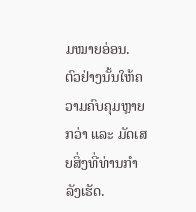ມໝາຍອ່ອນ. ຕົວຢ່າງນັ້ນໃຫ້ຄວາມຄົບຄຸມຫຼາຍກວ່າ ແລະ ມັດເສຍສິ່ງທີ່ທ່ານກຳລັງເຮັດ.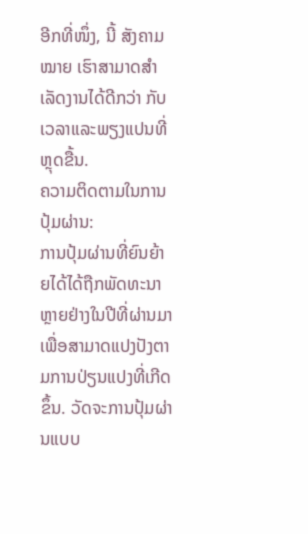ອີກທີ່ໜຶ່ງ, ນີ້ ສັງຄາມໝາຍ ເຮົາສາມາດສຳເລັດງານໄດ້ດີກວ່າ ກັບເວລາແລະພຽງແປນທີ່ຫຼຸດຂື້ນ.
ຄວາມຕິດຕາມໃນການປຸ້ມຜ່ານ:
ການປຸ້ມຜ່ານທີ່ຍົນຍ້າຍໄດ້ໄດ້ຖືກພັດທະນາຫຼາຍຢ່າງໃນປີທີ່ຜ່ານມາເພື່ອສາມາດແປງປັງຕາມການປ່ຽນແປງທີ່ເກີດຂຶ້ນ. ວັດຈະການປຸ້ມຜ່ານແບບ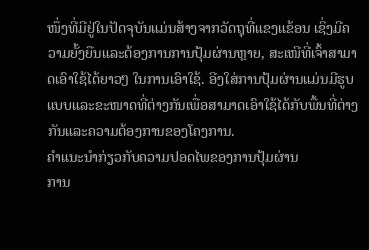ໜຶ່ງທີ່ມີຢູ່ໃນປັດຈຸບັນແມ່ນສ້າງຈາກວັດຖຸທີ່ແຂງແຂ້ອນ ເຊິ່ງມີຄວາມຍັ້ງຍືນແລະຕ້ອງການການປຸ້ມຜ່ານຫຼາຍ, ສະເໜີທີ່ເຈົ້າສາມາດເອົາໃຊ້ໄດ້ຍາວໆ ໃນການເອົາໃຊ້. ອີງໃສ່ການປຸ້ມຜ່ານແມ່ນມີຮູບແບບແລະຂະໜາດທີ່ຕ່າງກັນເພື່ອສາມາດເອົາໃຊ້ໄດ້ກັບພື້ນທີ່ຕ່າງກັນແລະຄວາມຕ້ອງການຂອງໂຄງການ.
ຄຳແນະນຳກ່ຽວກັບຄວາມປອດໄພຂອງການປຸ້ມຜ່ານ
ການ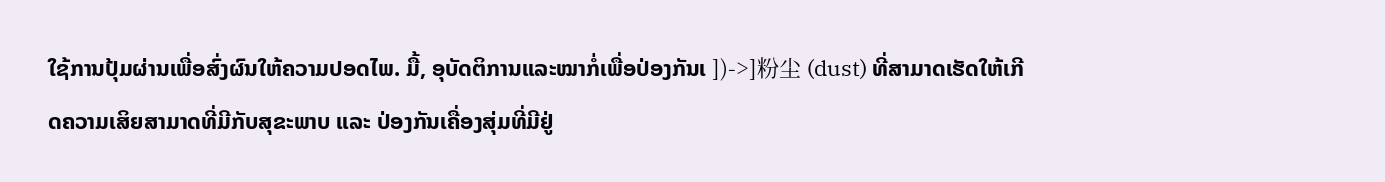ໃຊ້ການປຸ້ມຜ່ານເພື່ອສົ່ງຜົນໃຫ້ຄວາມປອດໄພ. ມື້, ອຸບັດຕິການແລະໝາກໍ່ເພື່ອປ່ອງກັນເ ])->]粉尘 (dust) ທີ່ສາມາດເຮັດໃຫ້ເກີດຄວາມເສິຍສາມາດທີ່ມີກັບສຸຂະພາບ ແລະ ປ່ອງກັນເຄື່ອງສຸ່ມທີ່ມີຢູ່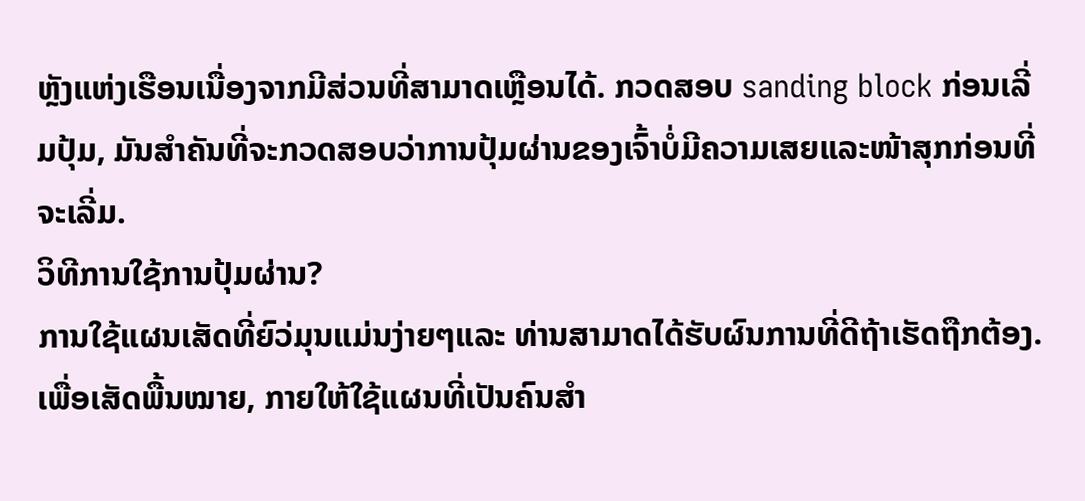ຫຼັງແຫ່ງເຮືອນເນື່ອງຈາກມີສ່ວນທີ່ສາມາດເຫຼືອນໄດ້. ກວດສອບ sanding block ກ່ອນເລີ່ມປຸ້ມ, ມັນສຳຄັນທີ່ຈະກວດສອບວ່າການປຸ້ມຜ່ານຂອງເຈົ້າບໍ່ມີຄວາມເສຍແລະໜ້າສຸກກ່ອນທີ່ຈະເລີ່ມ.
ວິທີການໃຊ້ການປຸ້ມຜ່ານ?
ການໃຊ້ແຜນເສັດທີ່ຍົວ່ມຸນແມ່ນງ່າຍໆແລະ ທ່ານສາມາດໄດ້ຮັບຜົນການທີ່ດີຖ້າເຮັດຖືກຕ້ອງ. ເພື່ອເສັດພື້ນໝາຍ, ກາຍໃຫ້ໃຊ້ແຜນທີ່ເປັນຄົນສຳ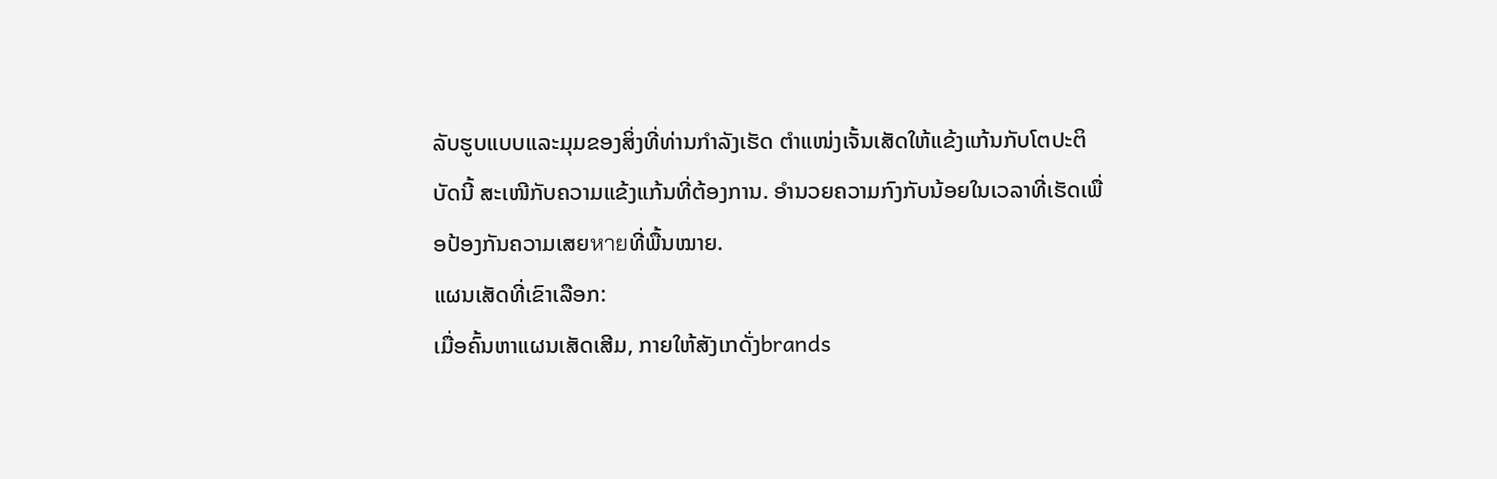ລັບຮູບແບບແລະມຸມຂອງສິ່ງທີ່ທ່ານກຳລັງເຮັດ ຕຳແໜ່ງເຈັ້ນເສັດໃຫ້ແຂ້ງແກ້ນກັບໂຕປະຕິບັດນີ້ ສະເໜີກັບຄວາມແຂ້ງແກ້ນທີ່ຕ້ອງການ. ອຳນວຍຄວາມກົງກັບນ້ອຍໃນເວລາທີ່ເຮັດເພື່ອປ້ອງກັນຄວາມເສຍหายທີ່ພື້ນໝາຍ.
ແຜນເສັດທີ່ເຂົາເລືອກ:
ເມື່ອຄົ້ນຫາແຜນເສັດເສີມ, ກາຍໃຫ້ສັງເກດັ່ງbrands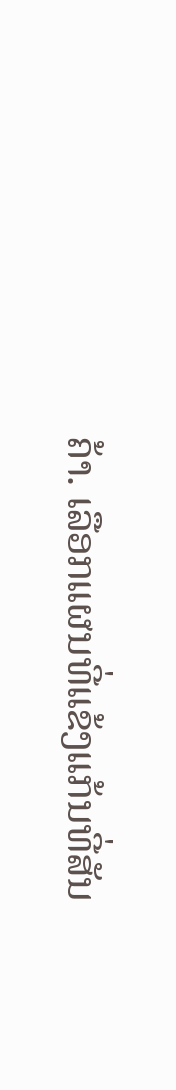ຄ້າ. ເລືອກແຜນທີ່ແຂ້ງແກ້ນທີ່ສັນ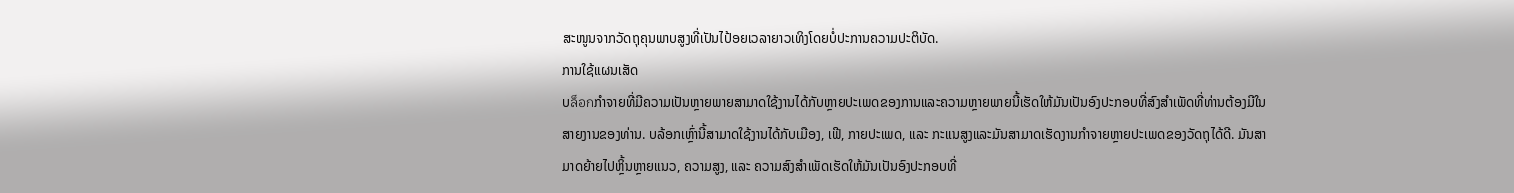ສະໜູນຈາກວັດຖຸຄຸນພາບສູງທີ່ເປັນໄປ້ອຍເວລາຍາວເທິງໂດຍບໍ່ປະການຄວາມປະຕິບັດ.
ການໃຊ້ແຜນເສັດ
ບล็อกກຳຈາຍທີ່ມີຄວາມເປັນຫຼາຍພາຍສາມາດໃຊ້ງານໄດ້ກັບຫຼາຍປະເພດຂອງການແລະຄວາມຫຼາຍພາຍນີ້ເຮັດໃຫ້ມັນເປັນອົງປະກອບທີ່ສົງສຳເພັດທີ່ທ່ານຕ້ອງມີໃນສາຍງານຂອງທ່ານ. ບລ້ອກເຫຼົ່ານີ້ສາມາດໃຊ້ງານໄດ້ກັບເມືອງ, ເຟີ, ກາຍປະເພດ, ແລະ ກະແນສູງແລະມັນສາມາດເຮັດງານກຳຈາຍຫຼາຍປະເພດຂອງວັດຖຸໄດ້ດີ. ມັນສາມາດຍ້າຍໄປຫຼິ້ນຫຼາຍແນວ, ຄວາມສູງ, ແລະ ຄວາມສົງສຳເພັດເຮັດໃຫ້ມັນເປັນອົງປະກອບທີ່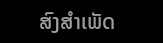ສົງສຳເພັດ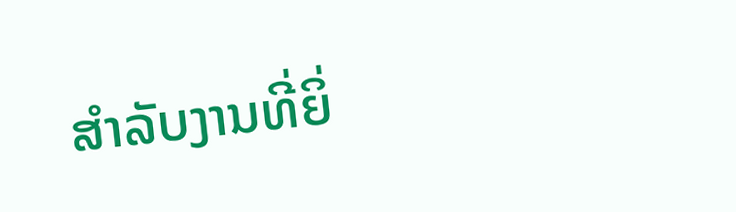ສຳລັບງານທີ່ຍິ່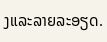ງແລະລາຍລະອຽດ.